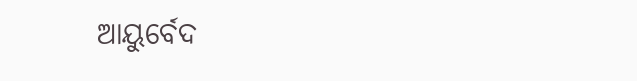ଆୟୁର୍ବେଦ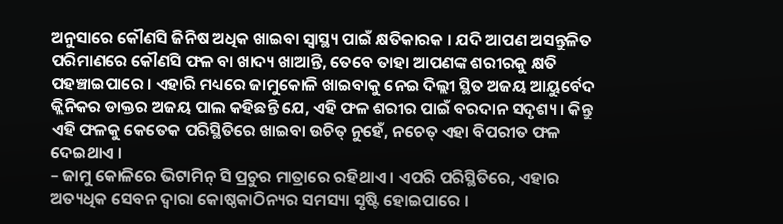ଅନୁସାରେ କୌଣସି ଜିନିଷ ଅଧିକ ଖାଇବା ସ୍ୱାସ୍ଥ୍ୟ ପାଇଁ କ୍ଷତିକାରକ । ଯଦି ଆପଣ ଅସନ୍ତୁଳିତ ପରିମାଣରେ କୌଣସି ଫଳ ବା ଖାଦ୍ୟ ଖାଆନ୍ତି, ତେବେ ତାହା ଆପଣଙ୍କ ଶରୀରକୁ କ୍ଷତି ପହଞ୍ଚାଇପାରେ । ଏହାରି ମଧ୍ୟରେ ଜାମୁକୋଳି ଖାଇବାକୁ ନେଇ ଦିଲ୍ଲୀ ସ୍ଥିତ ଅଜୟ ଆୟୁର୍ବେଦ କ୍ଲିନିକର ଡାକ୍ତର ଅଜୟ ପାଲ କହିଛନ୍ତି ଯେ, ଏହି ଫଳ ଶରୀର ପାଇଁ ବରଦାନ ସଦୃଶ୍ୟ । କିନ୍ତୁ ଏହି ଫଳକୁ କେତେକ ପରିସ୍ଥିତିରେ ଖାଇବା ଉଚିତ୍ ନୁହେଁ, ନଚେତ୍ ଏହା ବିପରୀତ ଫଳ ଦେଇଥାଏ ।
– ଜାମୁ କୋଳିରେ ଭିଟାମିନ୍ ସି ପ୍ରଚୁର ମାତ୍ରାରେ ରହିଥାଏ । ଏପରି ପରିସ୍ଥିତିରେ, ଏହାର ଅତ୍ୟଧିକ ସେବନ ଦ୍ୱାରା କୋଷ୍ଠକାଠିନ୍ୟର ସମସ୍ୟା ସୃଷ୍ଟି ହୋଇପାରେ ।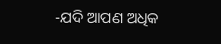-ଯଦି ଆପଣ ଅଧିକ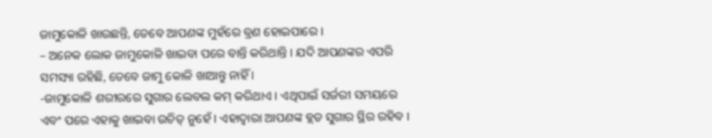ଜାମୁକୋଳି ଖାଉଛନ୍ତି, ତେବେ ଆପଣଙ୍କ ମୁହଁରେ ବ୍ରଣ ହୋଇପାରେ ।
– ଅନେକ ଲୋକ ଜାମୁକୋଳି ଖାଇବା ପରେ ବାନ୍ତି କରିଥାନ୍ତି । ଯଦି ଆପଣଙ୍କର ଏପରି ସମସ୍ୟା ରହିଛି, ତେବେ ଜାମୁ କୋଳି ଖାଆନ୍ତୁ ନାହିଁ ।
-ଜାମୁକୋଳି ଶରୀରରେ ସୁଗାର ଲେବଲ କମ୍ କରିଥାଏ । ଏଥିପାଇଁ ସର୍ଜରୀ ସମୟରେ ଏବଂ ପରେ ଏହାକୁ ଖାଇବା ଉଚିତ୍ ନୁହେଁ । ଏହାଦ୍ୱାରା ଆପଣଙ୍କ ବ୍ଲଡ ସୁଗାର ସ୍ଥିର ରହିବ ।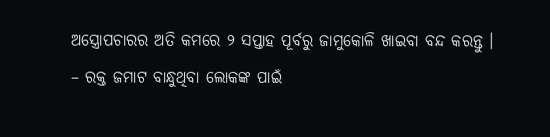ଅସ୍ତ୍ରୋପଚାରର ଅତି କମରେ ୨ ସପ୍ତାହ ପୂର୍ବରୁ ଜାମୁକୋଳି ଖାଇବା ବନ୍ଦ କରନ୍ତୁ ।
– ରକ୍ତ ଜମାଟ ବାନ୍ଧୁଥିବା ଲୋକଙ୍କ ପାଇଁ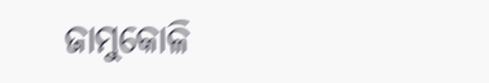ଜାମୁକୋଳି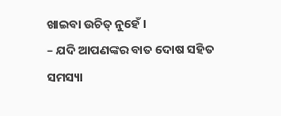ଖାଇବା ଉଚିତ୍ ନୁହେଁ ।
– ଯଦି ଆପଣଙ୍କର ବାତ ଦୋଷ ସହିତ ସମସ୍ୟା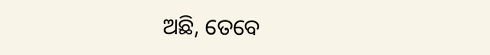ଅଛି, ତେବେ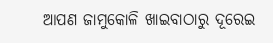ଆପଣ ଜାମୁକୋଳି ଖାଇବାଠାରୁ ଦୂରେଇ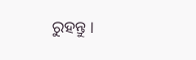ରୁହନ୍ତୁ ।